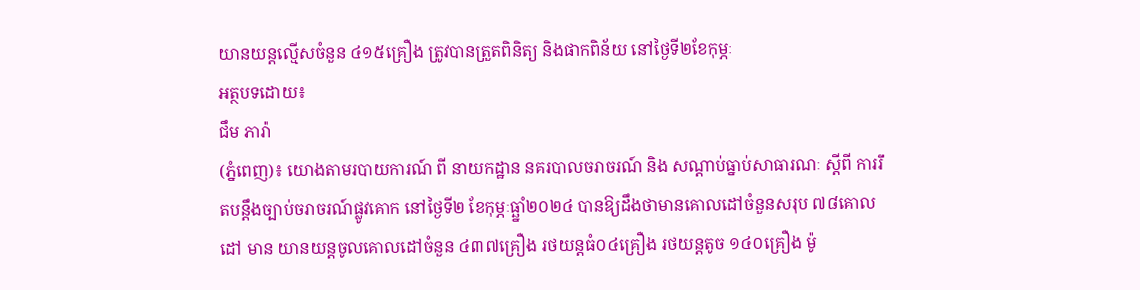យានយន្តល្មើសចំនួន ៤១៥គ្រឿង ត្រូវបានត្រួតពិនិត្យ និងផាកពិន័យ នៅថ្ងៃទី២ខែកុម្ភៈ
អត្ថបទដោយ៖
ជឹម ភារ៉ា
(ភ្នំពេញ)៖ យោងតាមរបាយការណ៍ ពី នាយកដ្ឋាន នគរបាលចរាចរណ៍ និង សណ្តាប់ធ្នាប់សាធារណៈ ស្តីពី ការរឹតបន្ដឹងច្បាប់ចរាចរណ៍ផ្លូវគោក នៅថ្ងៃទី២ ខែកុម្ភៈធ្ឆ្នាំ២០២៤ បានឱ្យដឹងថាមានគោលដៅចំនួនសរុប ៧៨គោលដៅ មាន យានយន្តចូលគោលដៅចំនួន ៤៣៧គ្រឿង រថយន្តធំ០៤គ្រឿង រថយន្តតូច ១៤០គ្រឿង ម៉ូ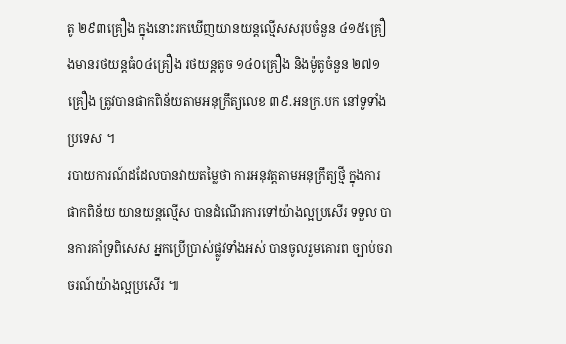តូ ២៩៣គ្រឿង ក្នុងនោះរកឃើញយានយន្តល្មើសសរុបចំនួន ៤១៥គ្រឿងមានរថយន្តធំ០៤គ្រឿង រថយន្តតូច ១៤០គ្រឿង និងម៉ូតូចំនួន ២៧១គ្រឿង ត្រូវបានផាកពិន័យតាមអនុក្រឹត្យលេខ ៣៩.អនក្រ.បក នៅទូទាំងប្រទេស ។
របាយការណ៍ដដែលបានវាយតម្លៃថា ការអនុវត្តតាមអនុក្រឹត្យថ្មី ក្នុងការ ផាកពិន័យ យានយន្តល្មើស បានដំណើរការទៅយ៉ាងល្អប្រសើរ ទទួល បានការគាំទ្រពិសេស អ្នកប្រើប្រាស់ផ្លូវទាំងអស់ បានចូលរួមគោរព ច្បាប់ចរាចរណ៍យ៉ាងល្អប្រសើរ ៕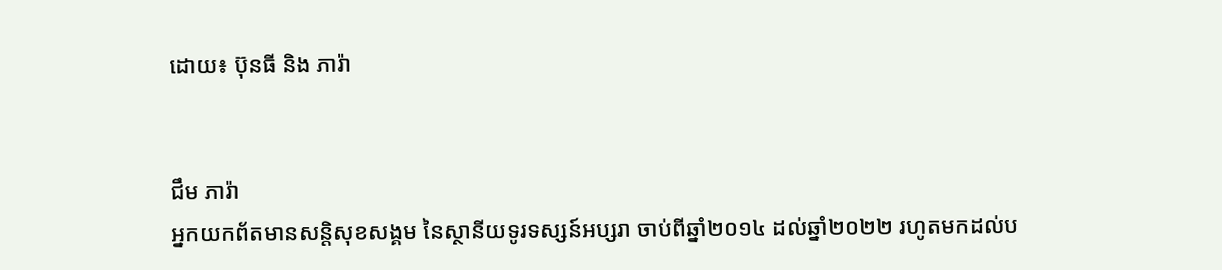ដោយ៖ ប៊ុនធី និង ភារ៉ា


ជឹម ភារ៉ា
អ្នកយកព័តមានសន្តិសុខសង្គម នៃស្ថានីយទូរទស្សន៍អប្សរា ចាប់ពីឆ្នាំ២០១៤ ដល់ឆ្នាំ២០២២ រហូតមកដល់ប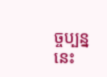ច្ចប្បន្ននេះ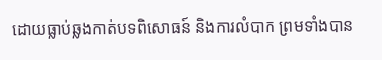ដោយធ្លាប់ឆ្លងកាត់បទពិសោធន៍ និងការលំបាក ព្រមទាំងបាន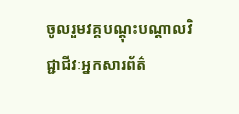ចូលរួមវគ្គបណ្ដុះបណ្ដាលវិជ្ជាជីវៈអ្នកសារព័ត៌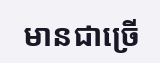មានជាច្រើ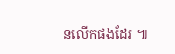នលើកផងដែរ ៕